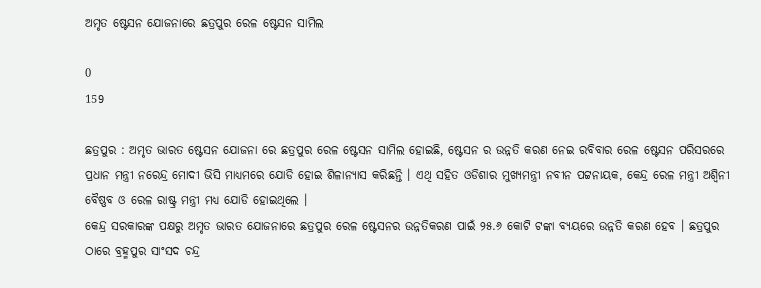ଅମୃତ ଷ୍ଟେସନ ଯୋଜନାରେ ଛତ୍ରପୁର ରେଳ ଷ୍ଟେସନ ସାମିଲ

0
159

ଛତ୍ରପୁର : ଅମୃତ ଭାରତ ଷ୍ଟେସନ ଯୋଜନା ରେ ଛତ୍ରପୁର ରେଳ ଷ୍ଟେସନ ସାମିଲ ହୋଇଛି, ଷ୍ଟେସନ ର ଉନ୍ନତି କରଣ ନେଇ ରବିବାର ରେଳ ଷ୍ଟେସନ ପରିସରରେ ପ୍ରଧାନ ମନ୍ତ୍ରୀ ନରେନ୍ଦ୍ର ମୋଦୀ ଭିସି ମାଧ୍ୟମରେ ଯୋଡି ହୋଇ ଶିଳାନ୍ୟାସ କରିଛନ୍ତି । ଏଥି ସହିତ ଓଡିଶାର ମୁଖ୍ୟମନ୍ତ୍ରୀ ନବୀନ ପଟ୍ଟନାୟକ, କେନ୍ଦ୍ର ରେଳ ମନ୍ତ୍ରୀ ଅଶ୍ୱିନୀ ବୈଷ୍ଣବ ଓ ରେଳ ରାଷ୍ଟ୍ର ମନ୍ତ୍ରୀ ମଧ୍ୟ ଯୋଡି ହୋଇଥିଲେ ।
କେନ୍ଦ୍ର ସରକାରଙ୍କ ପକ୍ଷରୁ ଅମୃତ ଭାରତ ଯୋଜନାରେ ଛତ୍ରପୁର ରେଳ ଷ୍ଟେସନର ଉନ୍ନତିକରଣ ପାଇଁ ୨୫.୬ କୋଟି ଟଙ୍କା ବ୍ୟୟରେ ଉନ୍ନତି କରଣ ହେବ । ଛତ୍ରପୁର ଠାରେ ବ୍ରହ୍ମପୁର ସାଂସଦ ଚନ୍ଦ୍ର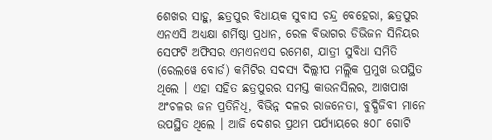ଶେଖର ସାହୁ, ଛତ୍ରପୁର ବିଧାୟକ ସୁବାସ ଚନ୍ଦ୍ର ବେହେରା, ଛତ୍ରପୁର ଏନଏସି ଅଧ୍ୟକ୍ଷା ଶର୍ମିଷ୍ଠା ପ୍ରଧାନ, ରେଳ ବିଭାଗର ଡିଭିଜନ ସିନିୟର ସେଫଟି ଅଫିସର ଏମଏନଏସ ରମେଶ, ଯାତ୍ରୀ ସୁବିଧା ସମିତି (ରେଲୱେ ବୋର୍ଡ) କମିଟିର ସଦସ୍ୟ ଦିଲ୍ଲୀପ ମଲ୍ଲିକ ପ୍ରମୁଖ ଉପସ୍ଥିତ ଥିଲେ । ଏହା ସହିତ ଛତ୍ରପୁରର ସମସ୍ତ କାଉନସିଲର, ଆଖପାଖ ଅଂଚଳର ଜନ ପ୍ରତିନିଧି, ବିଭିନ୍ନ ଦଳର ରାଜନେତା, ବୁଦ୍ଧିଜିବୀ ମାନେ ଉପସ୍ଥିତ ଥିଲେ । ଆଜି ଦେଶର ପ୍ରଥମ ପର୍ଯ୍ୟାୟରେ ୫୦୮ ଗୋଟି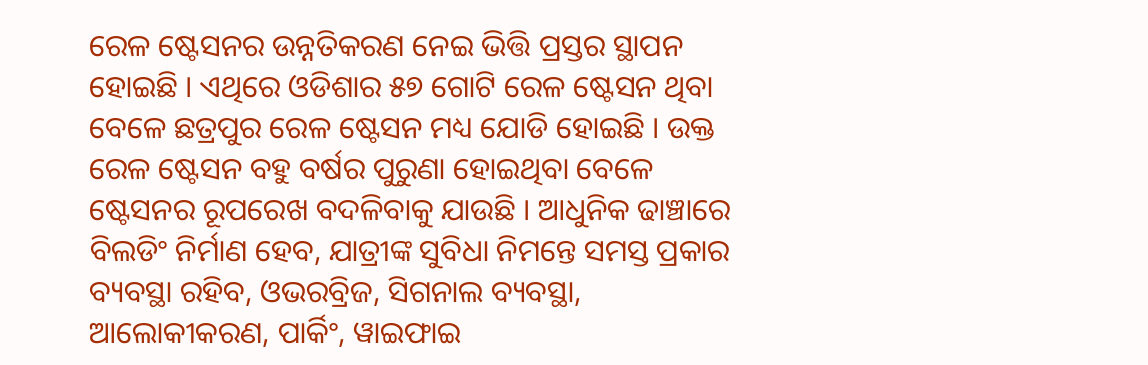ରେଳ ଷ୍ଟେସନର ଉନ୍ନତିକରଣ ନେଇ ଭିତ୍ତି ପ୍ରସ୍ତର ସ୍ଥାପନ ହୋଇଛି । ଏଥିରେ ଓଡିଶାର ୫୭ ଗୋଟି ରେଳ ଷ୍ଟେସନ ଥିବା ବେଳେ ଛତ୍ରପୁର ରେଳ ଷ୍ଟେସନ ମଧ୍ୟ ଯୋଡି ହୋଇଛି । ଉକ୍ତ ରେଳ ଷ୍ଟେସନ ବହୁ ବର୍ଷର ପୁରୁଣା ହୋଇଥିବା ବେଳେ ଷ୍ଟେସନର ରୂପରେଖ ବଦଳିବାକୁ ଯାଉଛି । ଆଧୁନିକ ଢାଞ୍ଚାରେ ବିଲଡିଂ ନିର୍ମାଣ ହେବ, ଯାତ୍ରୀଙ୍କ ସୁବିଧା ନିମନ୍ତେ ସମସ୍ତ ପ୍ରକାର ବ୍ୟବସ୍ଥା ରହିବ, ଓଭରବ୍ରିଜ, ସିଗନାଲ ବ୍ୟବସ୍ଥା, ଆଲୋକୀକରଣ, ପାର୍କିଂ, ୱାଇଫାଇ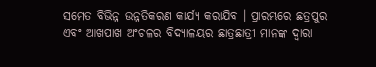ସମେତ ବିଭିନ୍ନ ଉନ୍ନତିକରଣ କାର୍ଯ୍ୟ କରାଯିବ । ପ୍ରାରମ୍ଭରେ ଛତ୍ରପୁର ଏବଂ ଆଖପାଖ ଅଂଚଳର ବିଦ୍ୟାଳୟର ଛାତ୍ରଛାତ୍ରୀ ମାନଙ୍କ ଦ୍ୱାରା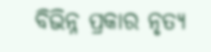ବିଭିନ୍ନ ପ୍ରକାର ନୃତ୍ୟ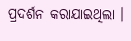ପ୍ରଦର୍ଶନ କରାଯାଇଥିଲା ।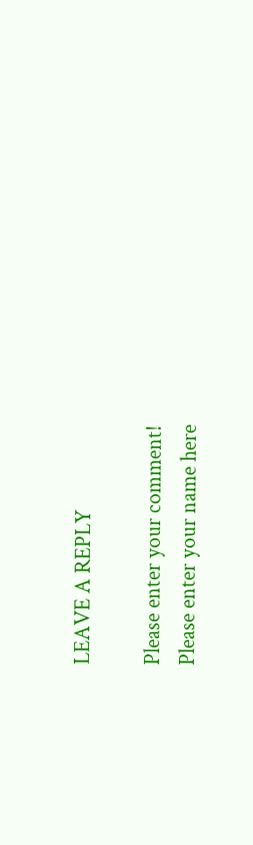LEAVE A REPLY

Please enter your comment!
Please enter your name here